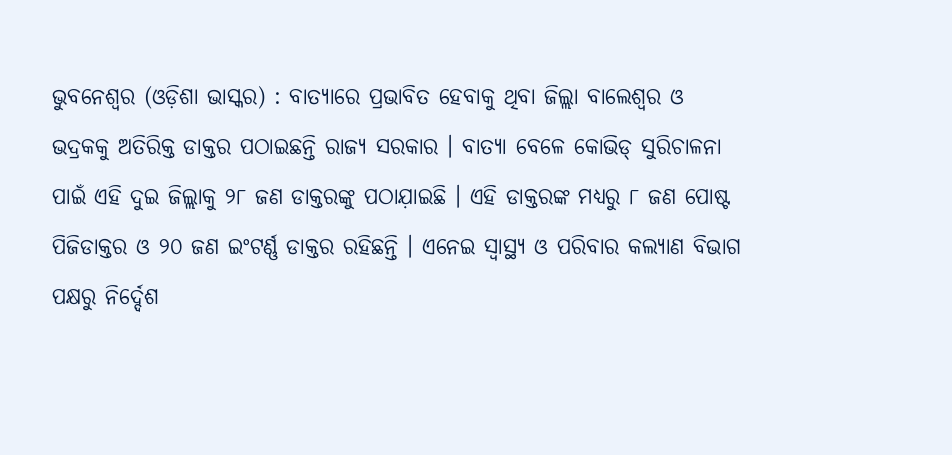ଭୁବନେଶ୍ୱର (ଓଡ଼ିଶା ଭାସ୍କର) : ବାତ୍ୟାରେ ପ୍ରଭାବିତ ହେବାକୁ ଥିବା ଜିଲ୍ଲା ବାଲେଶ୍ୱର ଓ ଭଦ୍ରକକୁ ଅତିରିକ୍ତ ଡାକ୍ତର ପଠାଇଛନ୍ତି ରାଜ୍ୟ ସରକାର । ବାତ୍ୟା ବେଳେ କୋଭିଡ୍ ସୁରିଚାଳନା ପାଇଁ ଏହି ଦୁଇ ଜିଲ୍ଲାକୁ ୨୮ ଜଣ ଡାକ୍ତରଙ୍କୁ ପଠାଯ଼ାଇଛି । ଏହି ଡାକ୍ତରଙ୍କ ମଧ୍ୟରୁ ୮ ଜଣ ପୋଷ୍ଟ ପିଜିଡାକ୍ତର ଓ ୨୦ ଜଣ ଇଂଟର୍ଣ୍ଣ ଡାକ୍ତର ରହିଛନ୍ତି । ଏନେଇ ସ୍ୱାସ୍ଥ୍ୟ ଓ ପରିବାର କଲ୍ୟାଣ ବିଭାଗ ପକ୍ଷରୁ ନିର୍ଦ୍ଦେଶ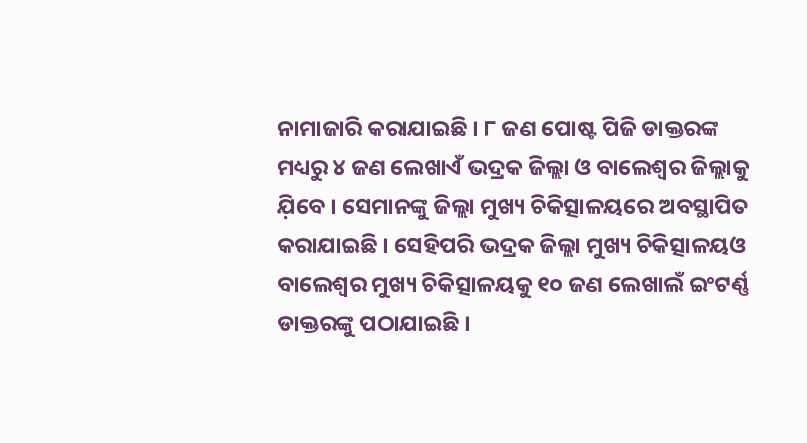ନାମାଜାରି କରାଯାଇଛି । ୮ ଜଣ ପୋଷ୍ଟ ପିଜି ଡାକ୍ତରଙ୍କ ମଧ୍ୟରୁ ୪ ଜଣ ଲେଖାଏଁ ଭଦ୍ରକ ଜିଲ୍ଲା ଓ ବାଲେଶ୍ୱର ଜିଲ୍ଲାକୁ ଯ଼ିବେ । ସେମାନଙ୍କୁ ଜିଲ୍ଲା ମୁଖ୍ୟ ଚିକିତ୍ସାଳୟରେ ଅବସ୍ଥାପିତ କରାଯାଇଛି । ସେହିପରି ଭଦ୍ରକ ଜିଲ୍ଲା ମୁଖ୍ୟ ଚିକିତ୍ସାଳୟଓ ବାଲେଶ୍ୱର ମୁଖ୍ୟ ଚିକିତ୍ସାଳୟକୁ ୧୦ ଜଣ ଲେଖାଲଁ ଇଂଟର୍ଣ୍ଣ ଡାକ୍ତରଙ୍କୁ ପଠାଯାଇଛି ।